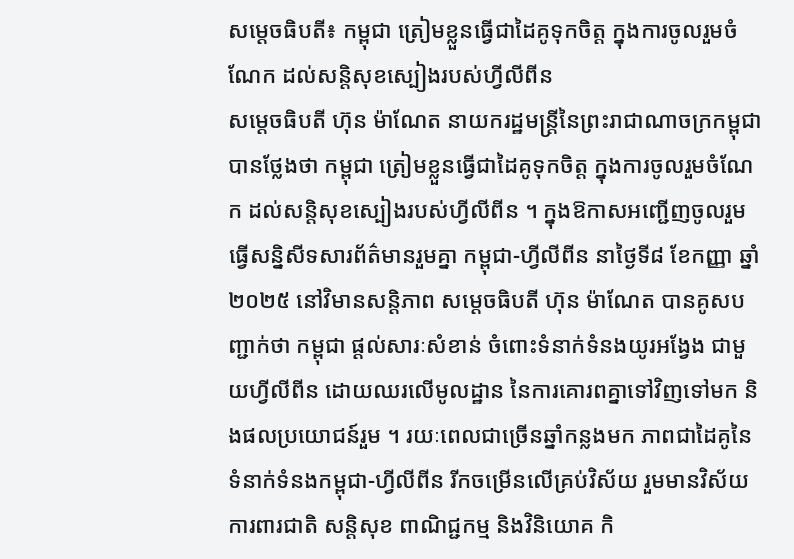សម្តេចធិបតី៖ កម្ពុជា ត្រៀមខ្លួនធ្វើជាដៃគូទុកចិត្ត ក្នុងការចូលរួមចំណែក ដល់សន្តិសុខស្បៀងរបស់ហ្វីលីពីន
សម្តេចធិបតី ហ៊ុន ម៉ាណែត នាយករដ្ឋមន្ត្រីនៃព្រះរាជាណាចក្រកម្ពុជា បានថ្លែងថា កម្ពុជា ត្រៀមខ្លួនធ្វើជាដៃគូទុកចិត្ត ក្នុងការចូលរួមចំណែក ដល់សន្តិសុខស្បៀងរបស់ហ្វីលីពីន ។ ក្នុងឱកាសអញ្ជើញចូលរួម ធ្វើសន្និសីទសារព័ត៌មានរួមគ្នា កម្ពុជា-ហ្វីលីពីន នាថ្ងៃទី៨ ខែកញ្ញា ឆ្នាំ២០២៥ នៅវិមានសន្តិភាព សម្តេចធិបតី ហ៊ុន ម៉ាណែត បានគូសបញ្ជាក់ថា កម្ពុជា ផ្តល់សារៈសំខាន់ ចំពោះទំនាក់ទំនងយូរអង្វែង ជាមួយហ្វីលីពីន ដោយឈរលើមូលដ្ឋាន នៃការគោរពគ្នាទៅវិញទៅមក និងផលប្រយោជន៍រួម ។ រយៈពេលជាច្រើនឆ្នាំកន្លងមក ភាពជាដៃគូនៃទំនាក់ទំនងកម្ពុជា-ហ្វីលីពីន រីកចម្រើនលើគ្រប់វិស័យ រួមមានវិស័យការពារជាតិ សន្តិសុខ ពាណិជ្ជកម្ម និងវិនិយោគ កិ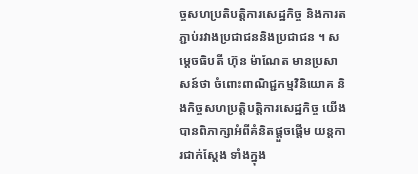ច្ចសហប្រតិបត្តិការសេដ្ឋកិច្ច និងការតភ្ជាប់រវាងប្រជាជននិងប្រជាជន ។ សម្តេចធិបតី ហ៊ុន ម៉ាណែត មានប្រសាសន៍ថា ចំពោះពាណិជ្ជកម្មវិនិយោគ និងកិច្ចសហប្រត្តិបត្តិការសេដ្ឋកិច្ច យើងបានពិភាក្សាអំពីគំនិតផ្តួចផ្តើម យន្តការជាក់ស្តែង ទាំងក្នុង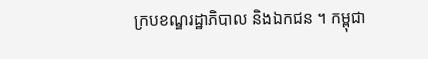ក្របខណ្ឌរដ្ឋាភិបាល និងឯកជន ។ កម្ពុជា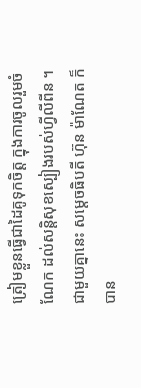ត្រៀមខ្លួនធ្វើជាដៃគូទុកចិត្ត ក្នុងការចូលរួមចំណែក ដល់សន្តិសុខស្បៀងរបស់ហ្វីលីពីន ។ ជាមួយគ្នានេះ សម្តេចធិបតី ហ៊ុន ម៉ាណែត ក៏បាន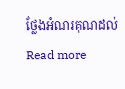ថ្លែងអំណរគុណដល់ Read more